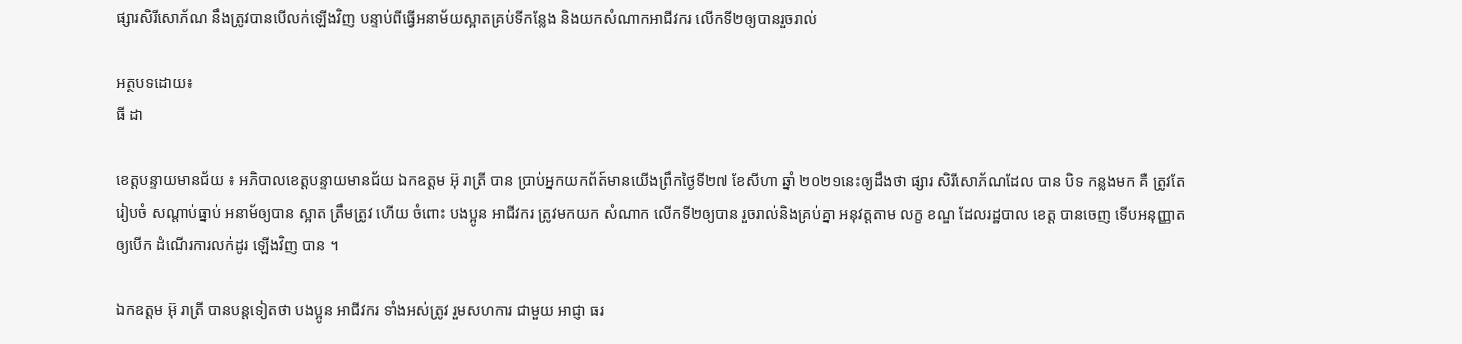ផ្សារសិរីសោភ័ណ នឹងត្រូវបានបើលក់ឡើងវិញ បន្ទាប់ពីធ្វើអនាម័យស្អាតគ្រប់ទីកន្លែង និងយកសំណាកអាជីវករ លើកទី២ឲ្យបានរួចរាល់

អត្ថបទដោយ៖
ធី ដា

ខេត្តបន្ទាយមានជ័យ ៖ អភិបាលខេត្តបន្ទាយមានជ័យ ឯកឧត្ដម អ៊ុ រាត្រី បាន ប្រាប់អ្នកយកព័ត៍មានយើងព្រឹកថ្ងៃទី២៧ ខែសីហា ឆ្នាំ ២០២១នេះឲ្យដឹងថា ផ្សារ សិរីសោភ័ណដែល បាន បិទ កន្លងមក គឺ ត្រូវតែ រៀបចំ សណ្តាប់ធ្នាប់ អនាម័ឲ្យបាន ស្អាត ត្រឹមត្រូវ ហើយ ចំពោះ បងប្អូន អាជីវករ ត្រូវមកយក សំណាក លើកទី២ឲ្យបាន រួចរាល់និងគ្រប់គ្នា អនុវត្តតាម លក្ខ ខណ្ឌ ដែលរដ្ឋបាល ខេត្ត បានចេញ ទើបអនុញ្ញាតឲ្យបើក ដំណើរការលក់ដូរ ឡើងវិញ បាន ។

ឯកឧត្ដម អ៊ុ រាត្រី បានបន្តទៀតថា បងប្អូន អាជីវករ ទាំងអស់ត្រូវ រួមសហការ ជាមួយ អាជ្ញា ធរ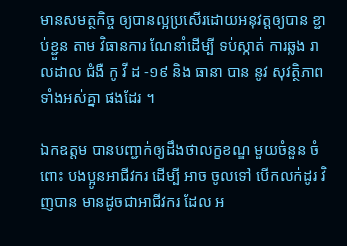មានសមត្ថកិច្ច ឲ្យបានល្អប្រសើរដោយអនុវត្តឲ្យបាន ខ្ជាប់ខ្ជួន តាម វិធានការ ណែនាំដើម្បី ទប់ស្កាត់ ការឆ្លង រាលដាល ជំងឺ កូ វី ដ -១៩ និង ធានា បាន នូវ សុវត្ថិភាព ទាំងអស់គ្នា ផងដែរ ។

ឯកឧត្ដម បានបញ្ជាក់ឲ្យដឹងថាលក្ខខណ្ឌ មួយចំនួន ចំពោះ បងប្អូនអាជីវករ ដើម្បី អាច ចូលទៅ បើកលក់ដូរ វិញបាន មានដូចជាអាជីវករ ដែល អ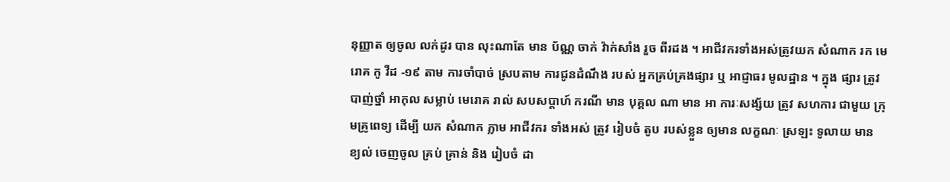នុញ្ញាត ឲ្យចូល លក់ដូរ បាន លុះណាតែ មាន ប័ណ្ណ ចាក់ វ៉ាក់សាំង រួច ពីរដង ។ អាជីវករទាំងអស់ត្រូវយក សំណាក រក មេរោគ កូ វីដ -១៩ តាម ការចាំបាច់ ស្របតាម ការជូនដំណឹង របស់ អ្នកគ្រប់គ្រងផ្សារ ឬ អាជ្ញាធរ មូលដ្ឋាន ។ ក្នុង ផ្សារ ត្រូវ បាញ់ថ្នាំ អាកុល សម្លាប់ មេរោគ រាល់ សបសប្តាហ៍ ករណី មាន បុគ្គល ណា មាន អា ការៈសង្ស័យ ត្រូវ សហការ ជាមួយ ក្រុមគ្រូពេទ្យ ដើម្បី យក សំណាក ភ្លាម អាជីវករ ទាំងអស់ ត្រូវ រៀបចំ តូប របស់ខ្លួន ឲ្យមាន លក្ខណៈ ស្រឡះ ទូលាយ មាន ខ្យល់ ចេញចូល គ្រប់ គ្រាន់ និង រៀបចំ ដា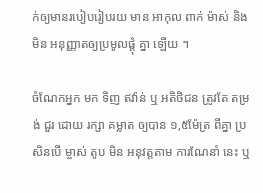ក់ឲ្យមានរបៀបរៀបរយ មាន អាកុល ពាក់ ម៉ាស់ និង មិន អនុញ្ញាតឲ្យប្រមូលផ្ដុំ គ្នា ឡើយ ។

ចំណែកអ្នក មក ទិញ ឥវ៉ាន់ ឬ អតិថិជន ត្រូវតែ តម្រង់ ជួរ ដោយ រក្សា គម្លាត ឲ្យបាន ១,៥ម៉ែត្រ ពីគ្នា ប្រសិនបើ ម្ចាស់ តូប មិន អនុវត្តតាម ការណែនាំ នេះ ឬ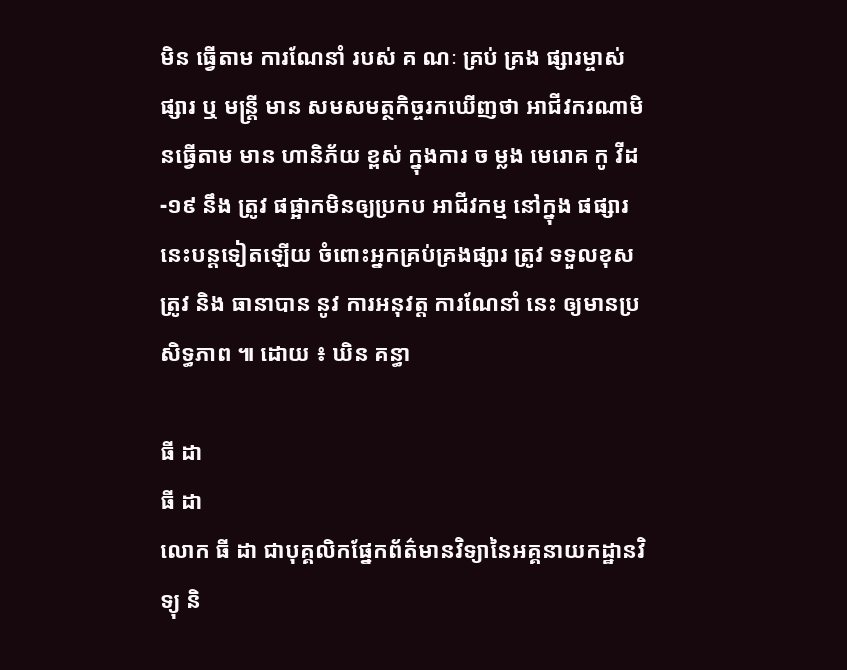មិន ធ្វើតាម ការណែនាំ របស់ គ ណៈ គ្រប់ គ្រង ផ្សារម្ចាស់ ផ្សារ ឬ មន្ត្រី មាន សមសមត្ថកិច្ចរកឃើញថា អាជីវករណាមិនធ្វើតាម មាន ហានិភ័យ ខ្ពស់ ក្នុងការ ច ម្លង មេរោគ កូ វីដ -១៩ នឹង ត្រូវ ផផ្អាកមិនឲ្យប្រកប អាជីវកម្ម នៅក្នុង ផផ្សារនេះបន្តទៀតឡើយ ចំពោះអ្នកគ្រប់គ្រងផ្សារ ត្រូវ ទទួលខុសត្រូវ និង ធានាបាន នូវ ការអនុវត្ត ការណែនាំ នេះ ឲ្យមានប្រសិទ្ធភាព ៕ ដោយ ៖ ឃិន គន្ធា

ធី ដា
ធី ដា
លោក ធី ដា ជាបុគ្គលិកផ្នែកព័ត៌មានវិទ្យានៃអគ្គនាយកដ្ឋានវិទ្យុ និ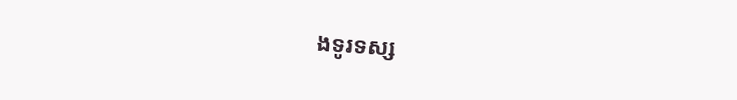ងទូរទស្ស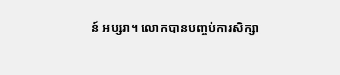ន៍ អប្សរា។ លោកបានបញ្ចប់ការសិក្សា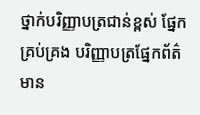ថ្នាក់បរិញ្ញាបត្រជាន់ខ្ពស់ ផ្នែកគ្រប់គ្រង បរិញ្ញាបត្រផ្នែកព័ត៌មាន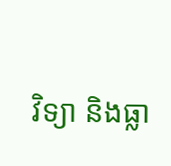វិទ្យា និងធ្លា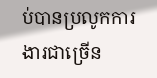ប់បានប្រលូកការងារជាច្រើន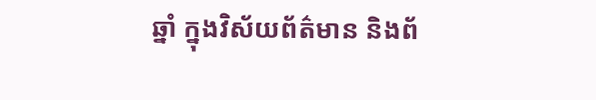ឆ្នាំ ក្នុងវិស័យព័ត៌មាន និងព័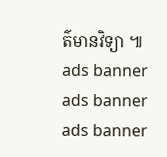ត៌មានវិទ្យា ៕
ads banner
ads banner
ads banner